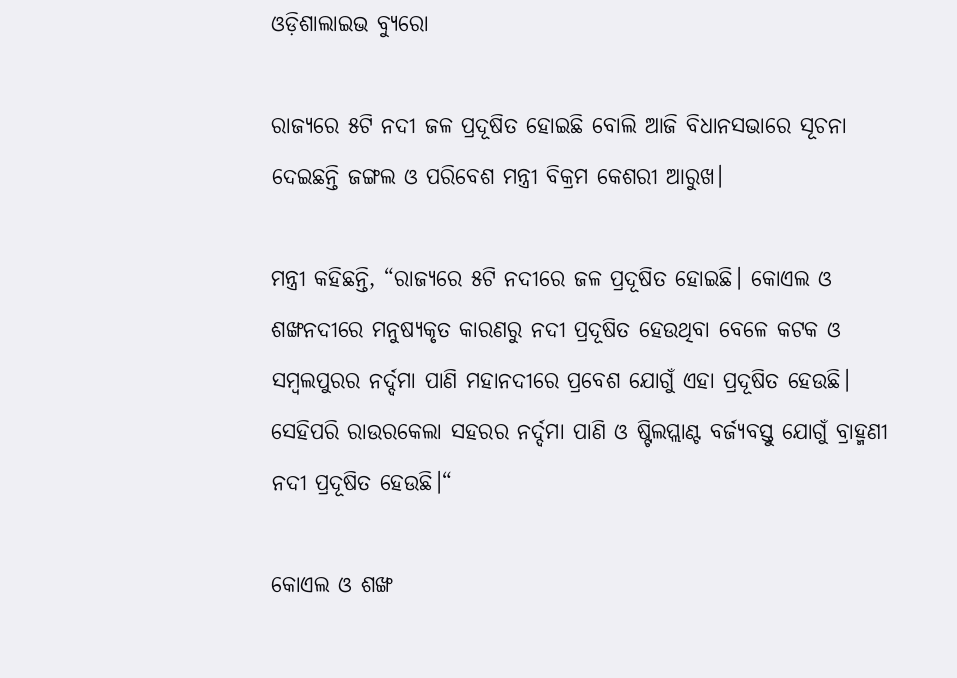ଓଡ଼ିଶାଲାଇଭ ବ୍ୟୁରୋ

ରାଜ୍ୟରେ ୫ଟି ନଦୀ ଜଳ ପ୍ରଦୂଷିତ ହୋଇଛି ବୋଲି ଆଜି ବିଧାନସଭାରେ ସୂଚନା ଦେଇଛନ୍ତି ଜଙ୍ଗଲ ଓ ପରିବେଶ ମନ୍ତ୍ରୀ ବିକ୍ରମ କେଶରୀ ଆରୁଖ।

ମନ୍ତ୍ରୀ କହିଛନ୍ତି, “ରାଜ୍ୟରେ ୫ଟି ନଦୀରେ ଜଳ ପ୍ରଦୂଷିତ ହୋଇଛି। କୋଏଲ ଓ ଶଙ୍ଖନଦୀରେ ମନୁଷ୍ୟକୃତ କାରଣରୁ ନଦୀ ପ୍ରଦୂଷିତ ହେଉଥିବା ବେଳେ କଟକ ଓ ସମ୍ଵଲପୁରର ନର୍ଦ୍ଦମା ପାଣି ମହାନଦୀରେ ପ୍ରବେଶ ଯୋଗୁଁ ଏହା ପ୍ରଦୂଷିତ ହେଉଛି। ସେହିପରି ରାଉରକେଲା ସହରର ନର୍ଦ୍ଦମା ପାଣି ଓ ଷ୍ଟିଲପ୍ଲାଣ୍ଟ ବର୍ଜ୍ୟବସ୍ତୁ ଯୋଗୁଁ ବ୍ରାହ୍ମଣୀ ନଦୀ ପ୍ରଦୂଷିତ ହେଉଛି।“

କୋଏଲ ଓ ଶଙ୍ଖ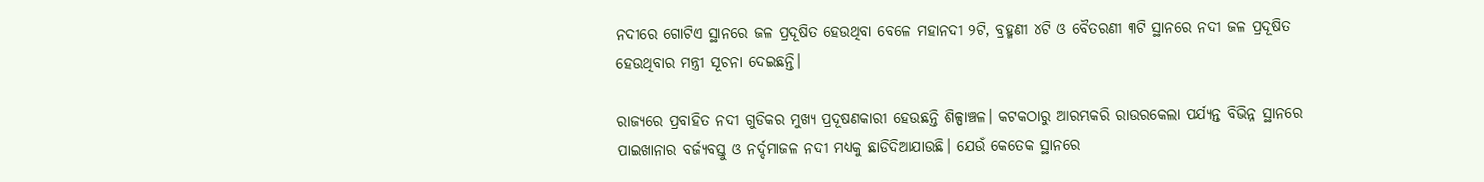ନଦୀରେ ଗୋଟିଏ ସ୍ଥାନରେ ଜଳ ପ୍ରଦୂଷିତ ହେଉଥିବା ବେଳେ ମହାନଦୀ ୨ଟି, ବ୍ରହ୍ମଣୀ ୪ଟି ଓ ବୈତରଣୀ ୩ଟି ସ୍ଥାନରେ ନଦୀ ଜଳ ପ୍ରଦୂଷିତ ହେଉଥିବାର ମନ୍ତ୍ରୀ ସୂଚନା ଦେଇଛନ୍ତି।

ରାଜ୍ୟରେ ପ୍ରବାହିତ ନଦୀ ଗୁଡିକର ମୁଖ୍ୟ ପ୍ରଦୂଷଣକାରୀ ହେଉଛନ୍ତି ଶିଳ୍ପାଞ୍ଚଳ। କଟକଠାରୁ ଆରମ୍ଭକରି ରାଉରକେଲା ପର୍ଯ୍ୟନ୍ତ ବିଭିନ୍ନ ସ୍ଥାନରେ ପାଇଖାନାର ବର୍ଜ୍ୟବସ୍ତୁ ଓ ନର୍ଦ୍ଦମାଜଳ ନଦୀ ମଧ୍ୟକୁ ଛାଡିଦିଆଯାଉଛି। ଯେଉଁ କେତେକ ସ୍ଥାନରେ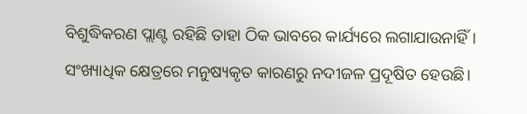ବିଶୁଦ୍ଧିକରଣ ପ୍ଲାଣ୍ଟ ରହିଛି ତାହା ଠିକ ଭାବରେ କାର୍ଯ୍ୟରେ ଲଗାଯାଉନାହିଁ। ସଂଖ୍ୟାଧିକ କ୍ଷେତ୍ରରେ ମନୁଷ୍ୟକୃତ କାରଣରୁ ନଦୀଜଳ ପ୍ରଦୂଷିତ ହେଉଛି।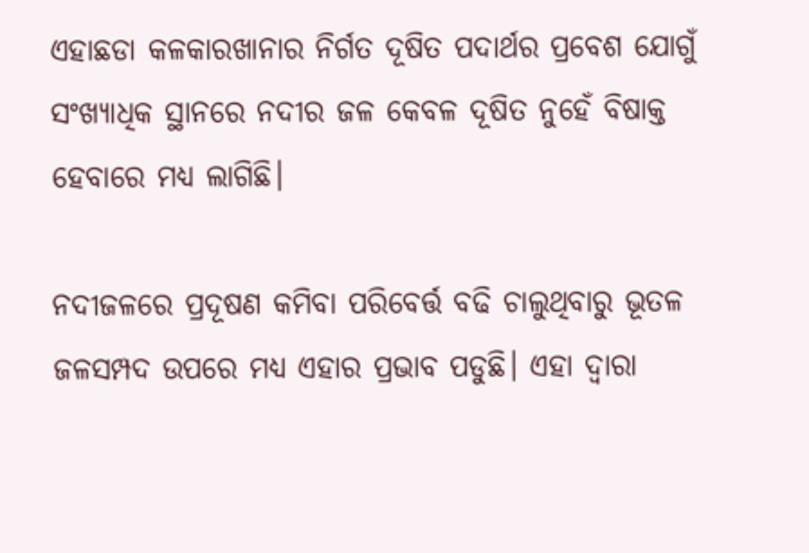ଏହାଛଡା କଳକାରଖାନାର ନିର୍ଗତ ଦୂଷିତ ପଦାର୍ଥର ପ୍ରବେଶ ଯୋଗୁଁ ସଂଖ୍ୟାଧିକ ସ୍ଥାନରେ ନଦୀର ଜଳ କେବଳ ଦୂଷିତ ନୁହେଁ ବିଷାକ୍ତ ହେବାରେ ମଧ୍ୟ ଲାଗିଛି।

ନଦୀଜଳରେ ପ୍ରଦୂଷଣ କମିବା ପରିବେର୍ତ୍ତ ବଢି ଚାଲୁଥିବାରୁ ଭୂତଳ ଜଳସମ୍ପଦ ଉପରେ ମଧ୍ୟ ଏହାର ପ୍ରଭାବ ପଡୁଛି। ଏହା ଦ୍ଵାରା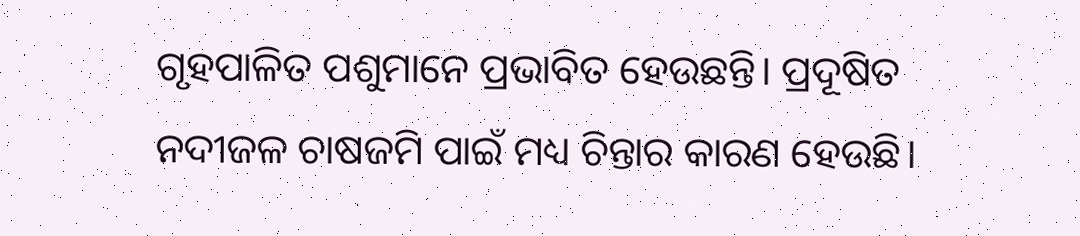ଗୃହପାଳିତ ପଶୁମାନେ ପ୍ରଭାବିତ ହେଉଛନ୍ତି। ପ୍ରଦୂଷିତ ନଦୀଜଳ ଚାଷଜମି ପାଇଁ ମଧ୍ୟ ଚିନ୍ତାର କାରଣ ହେଉଛି।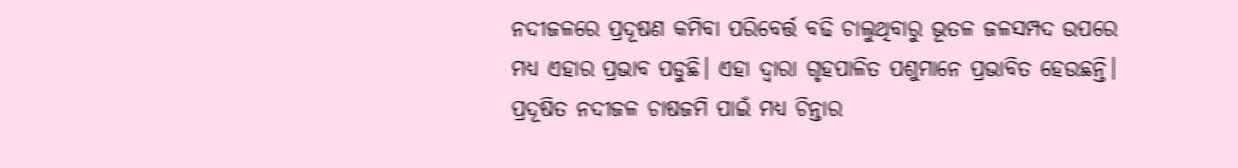ନଦୀଜଳରେ ପ୍ରଦୂଷଣ କମିବା ପରିବେର୍ତ୍ତ ବଢି ଚାଲୁଥିବାରୁ ଭୂତଳ ଜଳସମ୍ପଦ ଉପରେ ମଧ୍ୟ ଏହାର ପ୍ରଭାବ ପଡୁଛି। ଏହା ଦ୍ଵାରା ଗୃହପାଳିତ ପଶୁମାନେ ପ୍ରଭାବିତ ହେଉଛନ୍ତି। ପ୍ରଦୂଷିତ ନଦୀଜଳ ଚାଷଜମି ପାଇଁ ମଧ୍ୟ ଚିନ୍ତାର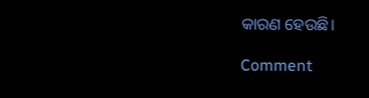କାରଣ ହେଉଛି।

Comment